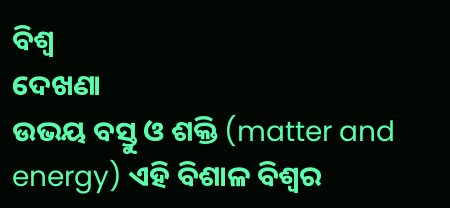ବିଶ୍ୱ
ଦେଖଣା
ଉଭୟ ବସ୍ତୁ ଓ ଶକ୍ତି (matter and energy) ଏହି ବିଶାଳ ବିଶ୍ୱର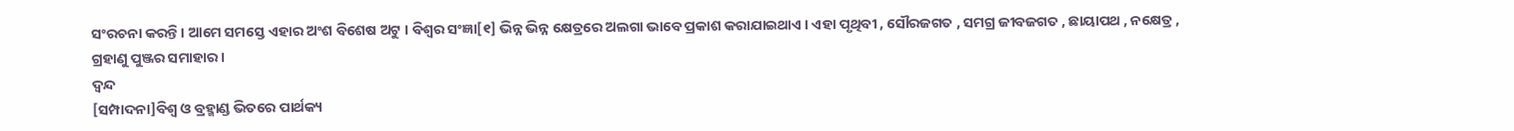ସଂରଚନା କରନ୍ତି । ଆମେ ସମସ୍ତେ ଏହାର ଅଂଶ ବିଶେଷ ଅଟୁ । ବିଶ୍ୱର ସଂଜ୍ଞା[୧] ଭିନ୍ନ ଭିନ୍ନ କ୍ଷେତ୍ରରେ ଅଲଗା ଭାବେ ପ୍ରକାଶ କରାଯାଇଥାଏ । ଏହା ପୃଥିବୀ , ସୌରଜଗତ , ସମଗ୍ର ଜୀବଜଗତ , ଛାୟାପଥ , ନକ୍ଷେତ୍ର , ଗ୍ରହାଣୁ ପୁଞ୍ଜର ସମାହାର ।
ଦ୍ୱନ୍ଦ
[ସମ୍ପାଦନା]ବିଶ୍ୱ ଓ ବ୍ରହ୍ମାଣ୍ଡ ଭିତରେ ପାର୍ଥକ୍ୟ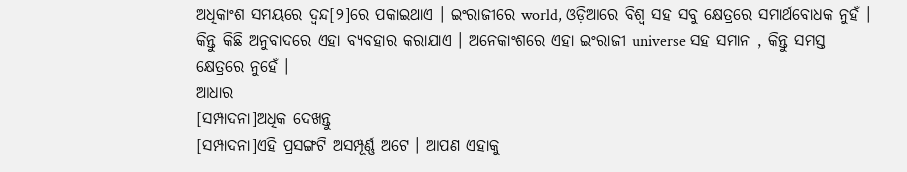ଅଧିକାଂଶ ସମୟରେ ଦ୍ୱନ୍ଦ[୨]ରେ ପକାଇଥାଏ । ଇଂରାଜୀରେ world, ଓଡ଼ିଆରେ ବିଶ୍ୱ ସହ ସବୁ କ୍ଷେତ୍ରରେ ସମାର୍ଥବୋଧକ ନୁହଁ । କିନ୍ତୁ କିଛି ଅନୁବାଦରେ ଏହା ବ୍ୟବହାର କରାଯାଏ । ଅନେକାଂଶରେ ଏହା ଇଂରାଜୀ universe ସହ ସମାନ , କିନ୍ତୁ ସମସ୍ତ କ୍ଷେତ୍ରରେ ନୁହେଁ ।
ଆଧାର
[ସମ୍ପାଦନା]ଅଧିକ ଦେଖନ୍ତୁ
[ସମ୍ପାଦନା]ଏହି ପ୍ରସଙ୍ଗଟି ଅସମ୍ପୂର୍ଣ୍ଣ ଅଟେ । ଆପଣ ଏହାକୁ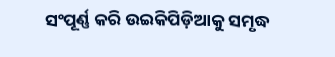ସଂପୂର୍ଣ୍ଣ କରି ଉଇକିପିଡ଼ିଆକୁ ସମୃଦ୍ଧ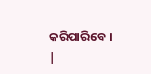କରିପାରିବେ । |